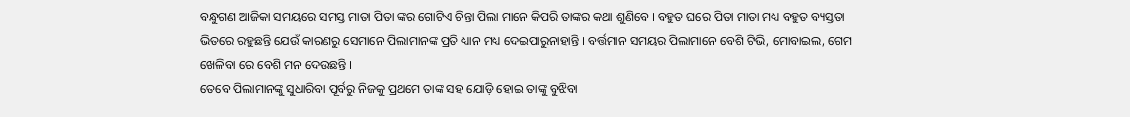ବନ୍ଧୁଗଣ ଆଜିକା ସମୟରେ ସମସ୍ତ ମାତା ପିତା ଙ୍କର ଗୋଟିଏ ଚିନ୍ତା ପିଲା ମାନେ କିପରି ତାଙ୍କର କଥା ଶୁଣିବେ । ବହୁତ ଘରେ ପିତା ମାତା ମଧ୍ୟ ବହୁତ ବ୍ୟସ୍ତତା ଭିତରେ ରହୁଛନ୍ତି ଯେଉଁ କାରଣରୁ ସେମାନେ ପିଲାମାନଙ୍କ ପ୍ରତି ଧ୍ୟାନ ମଧ୍ୟ ଦେଇପାରୁନାହାନ୍ତି । ବର୍ତ୍ତମାନ ସମୟର ପିଲାମାନେ ବେଶି ଟିଭି, ମୋବାଇଲ, ଗେମ ଖେଳିବା ରେ ବେଶି ମନ ଦେଉଛନ୍ତି ।
ତେବେ ପିଲାମାନଙ୍କୁ ସୁଧାରିବା ପୂର୍ବରୁ ନିଜକୁ ପ୍ରଥମେ ତାଙ୍କ ସହ ଯୋଡ଼ି ହୋଇ ତାଙ୍କୁ ବୁଝିବା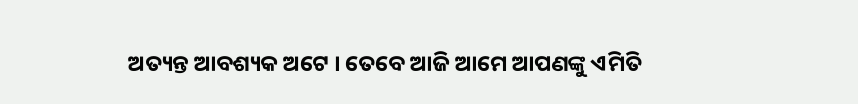ଅତ୍ୟନ୍ତ ଆବଶ୍ୟକ ଅଟେ । ତେବେ ଆଜି ଆମେ ଆପଣଙ୍କୁ ଏମିତି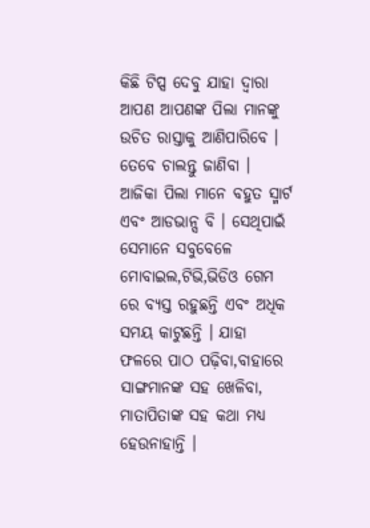କିଛି ଟିପ୍ସ ଦେବୁ ଯାହା ଦ୍ଵାରା ଆପଣ ଆପଣଙ୍କ ପିଲା ମାନଙ୍କୁ ଉଚିତ ରାସ୍ତାକୁ ଆଣିପାରିବେ । ତେବେ ଚାଲନ୍ତୁ ଜାଣିବା ।
ଆଜିକା ପିଲା ମାନେ ବହୁତ ସ୍ମାର୍ଟ ଏବଂ ଆଡଭାନ୍ସ ବି । ସେଥିପାଇଁ ସେମାନେ ସବୁବେଳେ ମୋବାଇଲ,ଟିଭି,ଭିଡିଓ ଗେମ ରେ ବ୍ୟସ୍ତ ରହୁଛନ୍ତି ଏବଂ ଅଧିକ ସମୟ କାଟୁଛନ୍ତି । ଯାହା ଫଳରେ ପାଠ ପଢ଼ିବା,ବାହାରେ ସାଙ୍ଗମାନଙ୍କ ସହ ଖେଳିବା, ମାତାପିତାଙ୍କ ସହ କଥା ମଧ୍ୟ ହେଉନାହାନ୍ତି ।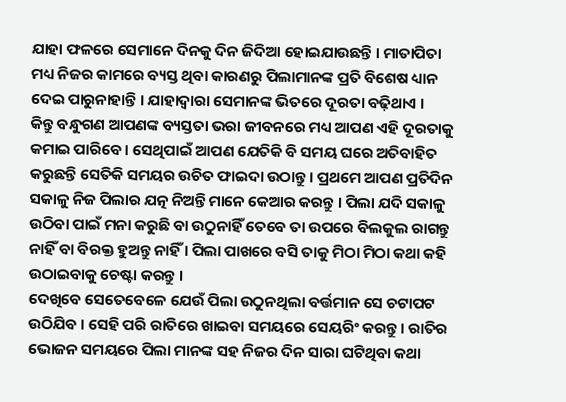ଯାହା ଫଳରେ ସେମାନେ ଦିନକୁ ଦିନ ଜିଦିଆ ହୋଇଯାଉଛନ୍ତି । ମାତାପିତା ମଧ୍ୟ ନିଜର କାମରେ ବ୍ୟସ୍ତ ଥିବା କାରଣରୁ ପିଲାମାନଙ୍କ ପ୍ରତି ବିଶେଷ ଧ୍ୟାନ ଦେଇ ପାରୁନାହାନ୍ତି । ଯାହାଦ୍ବାରା ସେମାନଙ୍କ ଭିତରେ ଦୂରତା ବଢ଼ିଥାଏ ।
କିନ୍ତୁ ବନ୍ଧୁଗଣ ଆପଣଙ୍କ ବ୍ୟସ୍ତତା ଭରା ଜୀବନରେ ମଧ୍ୟ ଆପଣ ଏହି ଦୂରତାକୁ କମାଇ ପାରିବେ । ସେଥିପାଇଁ ଆପଣ ଯେତିକି ବି ସମୟ ଘରେ ଅତିବାହିତ କରୁଛନ୍ତି ସେତିକି ସମୟର ଉଚିତ ଫାଇଦା ଉଠାନ୍ତୁ । ପ୍ରଥମେ ଆପଣ ପ୍ରତିଦିନ ସକାଳୁ ନିଜ ପିଲାର ଯତ୍ନ ନିଅନ୍ତି ମାନେ କେଆର କରନ୍ତୁ । ପିଲା ଯଦି ସକାଳୁ ଉଠିବା ପାଇଁ ମନା କରୁଛି ବା ଉଠୁନାହିଁ ତେବେ ତା ଉପରେ ବିଲକୁଲ ରାଗନ୍ତୁ ନାହିଁ ବା ବିରକ୍ତ ହୁଅନ୍ତୁ ନାହିଁ । ପିଲା ପାଖରେ ବସି ତାକୁ ମିଠା ମିଠା କଥା କହି ଉଠାଇବାକୁ ଚେଷ୍ଟା କରନ୍ତୁ ।
ଦେଖିବେ ସେତେବେଳେ ଯେଉଁ ପିଲା ଉଠୁନଥିଲା ବର୍ତ୍ତମାନ ସେ ଚଟାପଟ ଉଠିଯିବ । ସେହି ପରି ରାତିରେ ଖାଇବା ସମୟରେ ସେୟରିଂ କରନ୍ତୁ । ରାତିର ଭୋଜନ ସମୟରେ ପିଲା ମାନଙ୍କ ସହ ନିଜର ଦିନ ସାରା ଘଟିଥିବା କଥା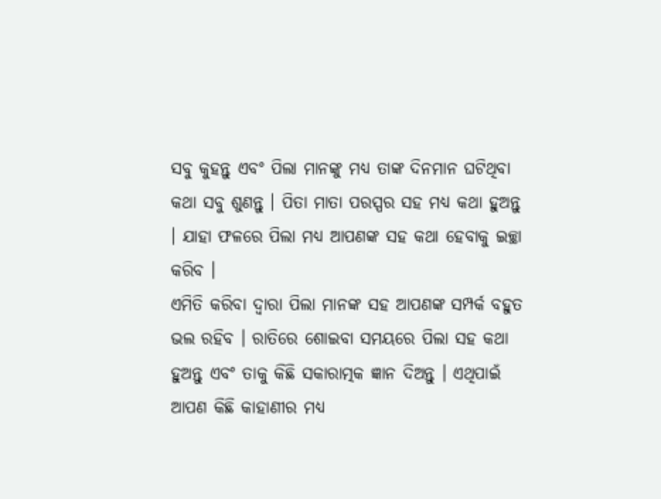ସବୁ କୁହନ୍ତୁ ଏବଂ ପିଲା ମାନଙ୍କୁ ମଧ୍ୟ ତାଙ୍କ ଦିନମାନ ଘଟିଥିବା କଥା ସବୁ ଶୁଣନ୍ତୁ । ପିତା ମାତା ପରସ୍ପର ସହ ମଧ୍ୟ କଥା ହୁଅନ୍ତୁ । ଯାହା ଫଳରେ ପିଲା ମଧ୍ୟ ଆପଣଙ୍କ ସହ କଥା ହେବାକୁ ଇଚ୍ଛା କରିବ ।
ଏମିତି କରିବା ଦ୍ଵାରା ପିଲା ମାନଙ୍କ ସହ ଆପଣଙ୍କ ସମ୍ପର୍କ ବହୁତ ଭଲ ରହିବ । ରାତିରେ ଶୋଇବା ସମୟରେ ପିଲା ସହ କଥା ହୁଅନ୍ତୁ ଏବଂ ତାକୁ କିଛି ସକାରାତ୍ମକ ଜ୍ଞାନ ଦିଅନ୍ତୁ । ଏଥିପାଇଁ ଆପଣ କିଛି କାହାଣୀର ମଧ୍ୟ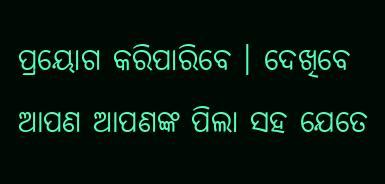ପ୍ରୟୋଗ କରିପାରିବେ । ଦେଖିବେ ଆପଣ ଆପଣଙ୍କ ପିଲା ସହ ଯେତେ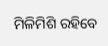ମିଳିମିଶି ରହିବେ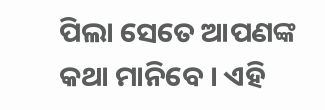ପିଲା ସେତେ ଆପଣଙ୍କ କଥା ମାନିବେ । ଏହି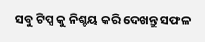ସବୁ ଟିପ୍ସ କୁ ନିଶ୍ଚୟ କରି ଦେଖନ୍ତୁ ସଫଳ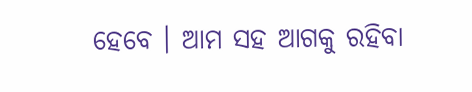ହେବେ । ଆମ ସହ ଆଗକୁ ରହିବା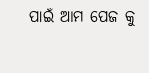ପାଇଁ ଆମ ପେଜ କୁ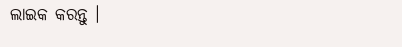ଲାଇକ କରନ୍ତୁ ।